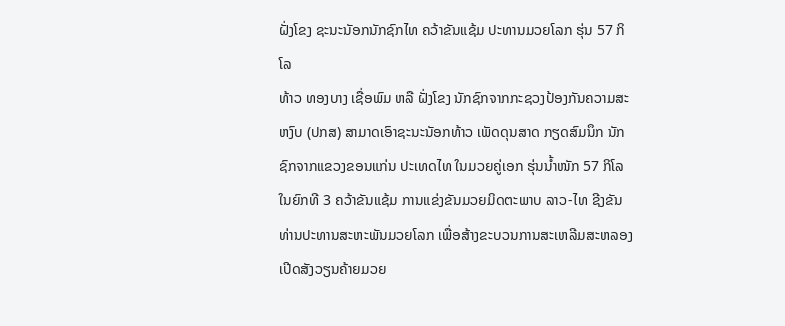ຝັ່ງໂຂງ ຊະນະນັອກນັກຊົກໄທ ຄວ້າຂັນແຊ້ມ ປະທານມວຍໂລກ ຮຸ່ນ 57 ກິໂລ
ທ້າວ ທອງບາງ ເຊື່ອພົມ ຫລື ຝັ່ງໂຂງ ນັກຊົກຈາກກະຊວງປ້ອງກັນຄວາມສະຫງົບ (ປກສ) ສາມາດເອົາຊະນະນັອກທ້າວ ເພັດດຸນສາດ ກຽດສົມນຶກ ນັກຊົກຈາກແຂວງຂອນແກ່ນ ປະເທດໄທ ໃນມວຍຄູ່ເອກ ຮຸ່ນນ້ຳໜັກ 57 ກິໂລ ໃນຍົກທີ 3 ຄວ້າຂັນແຊ້ມ ການແຂ່ງຂັນມວຍມິດຕະພາບ ລາວ-ໄທ ຊີງຂັນທ່ານປະທານສະຫະພັນມວຍໂລກ ເພື່ອສ້າງຂະບວນການສະເຫລີມສະຫລອງເປີດສັງວຽນຄ້າຍມວຍ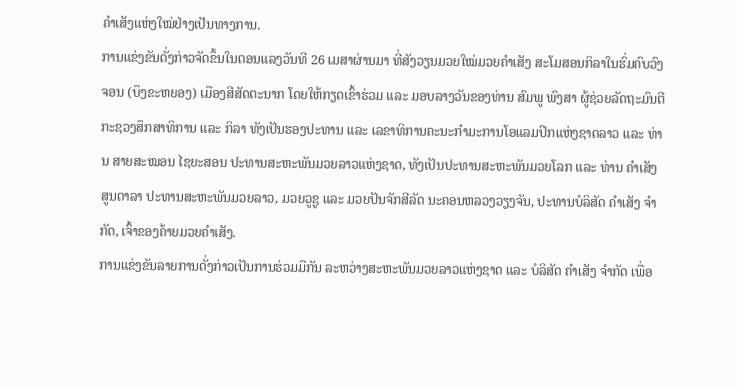ຄຳເສັງແຫ່ງໃໝ່ຢ່າງເປັນທາງການ.
ການແຂ່ງຂັນດັ່ງກ່າວຈັດຂຶ້ນໃນຕອນແລງວັນທີ 26 ເມສາຜ່ານມາ ທີ່ສັງວຽນມວຍໃໝ່ມວຍຄຳເສັງ ສະໂມສອນກິລາໃນຮົ່ມຄົບວົງຈອນ (ບຶງຂະຫຍອງ) ເມືອງສີສັດຕະນາກ ໂດຍໃຫ້ກຽດເຂົ້າຮ່ວມ ແລະ ມອບລາງວັນຂອງທ່ານ ສົມພູ ພົງສາ ຜູ້ຊ່ວຍລັດຖະມົນຕີກະຊວງສຶກສາທິການ ແລະ ກິລາ ທັງເປັນຮອງປະທານ ແລະ ເລຂາທິການຄະນະກຳມະການໂອແລມປິກແຫ່ງຊາດລາວ ແລະ ທ່ານ ສາຍສະໝອນ ໄຊຍະສອນ ປະທານສະຫະພັນມວຍລາວແຫ່ງຊາດ, ທັງເປັນປະທານສະຫະພັນມວຍໂລກ ແລະ ທ່ານ ຄຳເສັງ ສູນດາລາ ປະທານສະຫະພັນມວຍລາວ, ມວຍວູຊູ ແລະ ມວຍປັນຈັກສີລັດ ນະຄອນຫລວງວຽງຈັນ, ປະທານບໍລິສັດ ຄຳເສັງ ຈຳກັດ, ເຈົ້າຂອງຄ້າຍມວຍຄຳເສັງ.
ການແຂ່ງຂັນລາຍການດັ່ງກ່າວເປັນການຮ່ວມມືກັນ ລະຫວ່າງສະຫະພັນມວຍລາວແຫ່ງຊາດ ແລະ ບໍລິສັດ ຄຳເສັງ ຈຳກັດ ເພື່ອ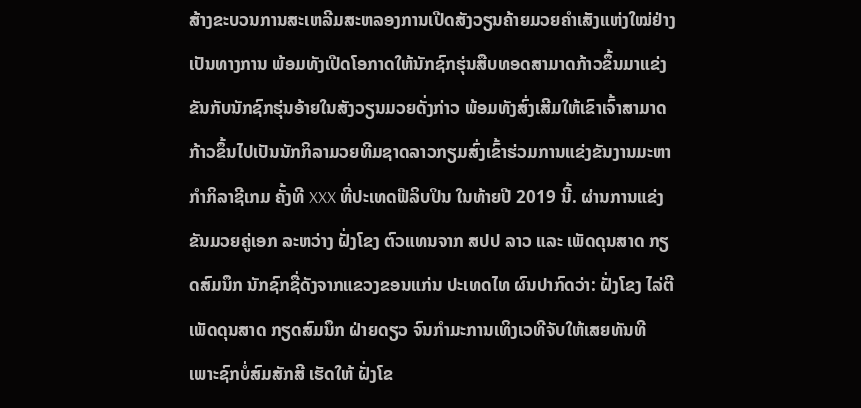ສ້າງຂະບວນການສະເຫລີມສະຫລອງການເປີດສັງວຽນຄ້າຍມວຍຄຳເສັງແຫ່ງໃໝ່ຢ່າງເປັນທາງການ ພ້ອມທັງເປີດໂອກາດໃຫ້ນັກຊົກຮຸ່ນສືບທອດສາມາດກ້າວຂຶ້ນມາແຂ່ງຂັນກັບນັກຊົກຮຸ່ນອ້າຍໃນສັງວຽນມວຍດັ່ງກ່າວ ພ້ອມທັງສົ່ງເສີມໃຫ້ເຂົາເຈົ້າສາມາດກ້າວຂຶ້ນໄປເປັນນັກກິລາມວຍທີມຊາດລາວກຽມສົ່ງເຂົ້າຮ່ວມການແຂ່ງຂັນງານມະຫາກຳກິລາຊີເກມ ຄັ້ງທີ XXX ທີ່ປະເທດຟີລິບປິນ ໃນທ້າຍປີ 2019 ນີ້. ຜ່ານການແຂ່ງຂັນມວຍຄູ່ເອກ ລະຫວ່າງ ຝັ່ງໂຂງ ຕົວແທນຈາກ ສປປ ລາວ ແລະ ເພັດດຸນສາດ ກຽດສົມນຶກ ນັກຊົກຊື່ດັງຈາກແຂວງຂອນແກ່ນ ປະເທດໄທ ຜົນປາກົດວ່າ: ຝັ່ງໂຂງ ໄລ່ຕີ ເພັດດຸນສາດ ກຽດສົມນຶກ ຝ່າຍດຽວ ຈົນກຳມະການເທິງເວທີຈັບໃຫ້ເສຍທັນທີ ເພາະຊົກບໍ່ສົມສັກສີ ເຮັດໃຫ້ ຝັ່ງໂຂ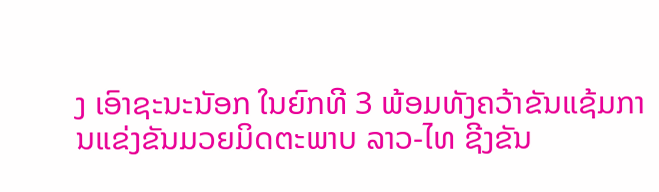ງ ເອົາຊະນະນັອກ ໃນຍົກທີ 3 ພ້ອມທັງຄວ້າຂັນແຊ້ມການແຂ່ງຂັນມວຍມິດຕະພາບ ລາວ-ໄທ ຊີງຂັນ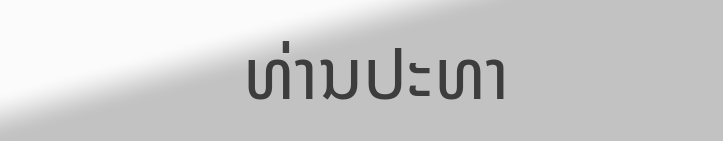ທ່ານປະທາ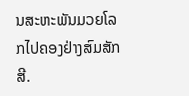ນສະຫະພັນມວຍໂລກໄປຄອງຢ່າງສົມສັກສີ.